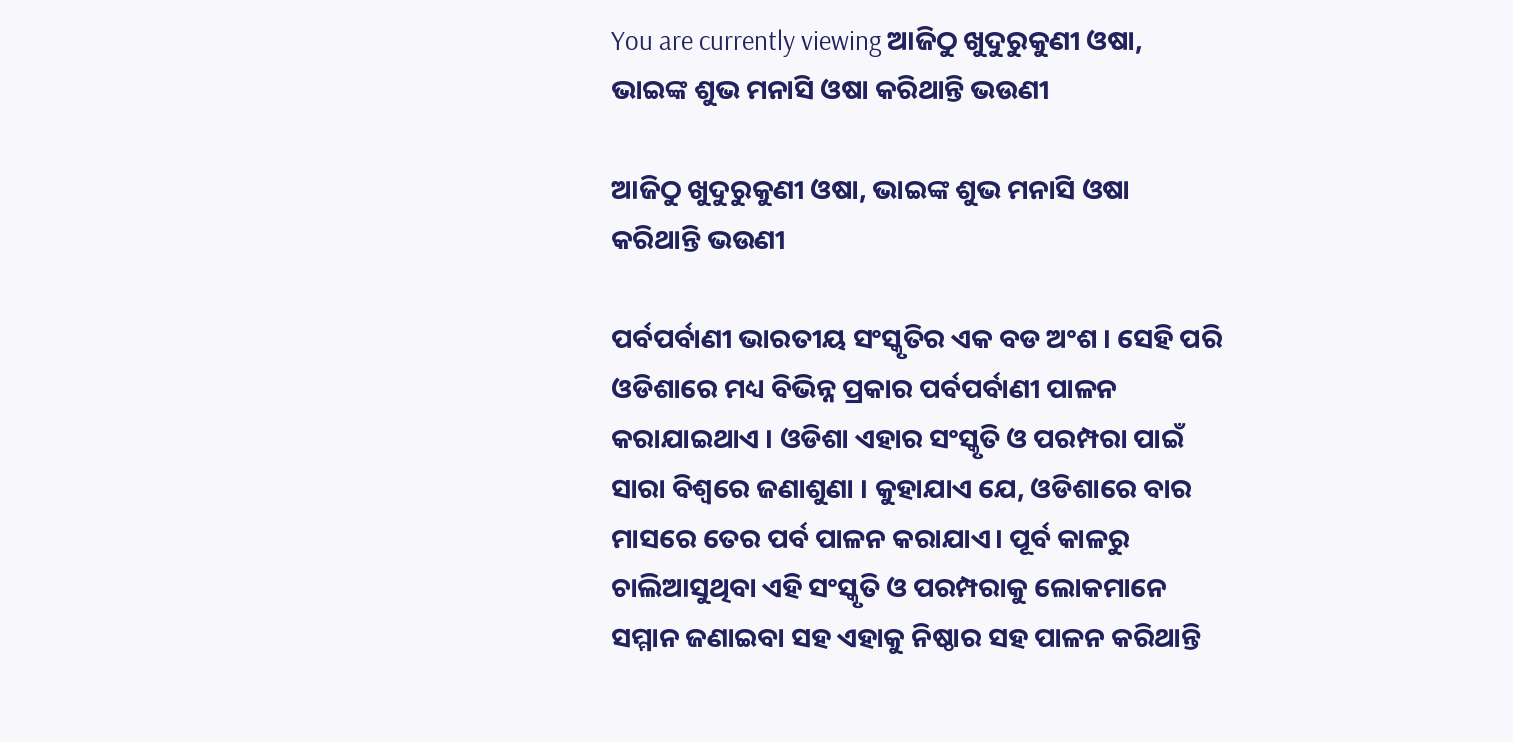You are currently viewing ଆଜିଠୁ ଖୁଦୁରୁକୁଣୀ ଓଷା, ଭାଇଙ୍କ ଶୁଭ ମନାସି ଓଷା କରିଥାନ୍ତି ଭଉଣୀ

ଆଜିଠୁ ଖୁଦୁରୁକୁଣୀ ଓଷା, ଭାଇଙ୍କ ଶୁଭ ମନାସି ଓଷା କରିଥାନ୍ତି ଭଉଣୀ

ପର୍ବପର୍ବାଣୀ ଭାରତୀୟ ସଂସ୍କୃତିର ଏକ ବଡ ଅଂଶ । ସେହି ପରି ଓଡିଶାରେ ମଧ୍ୟ ବିଭିନ୍ନ ପ୍ରକାର ପର୍ବପର୍ବାଣୀ ପାଳନ କରାଯାଇଥାଏ । ଓଡିଶା ଏହାର ସଂସ୍କୃତି ଓ ପରମ୍ପରା ପାଇଁ ସାରା ବିଶ୍ବରେ ଜଣାଶୁଣା । କୁହାଯାଏ ଯେ, ଓଡିଶାରେ ବାର ମାସରେ ତେର ପର୍ବ ପାଳନ କରାଯାଏ। ପୂର୍ବ କାଳରୁ ଚାଲିଆସୁଥିବା ଏହି ସଂସ୍କୃତି ଓ ପରମ୍ପରାକୁ ଲୋକମାନେ ସମ୍ମାନ ଜଣାଇବା ସହ ଏହାକୁ ନିଷ୍ଠାର ସହ ପାଳନ କରିଥାନ୍ତି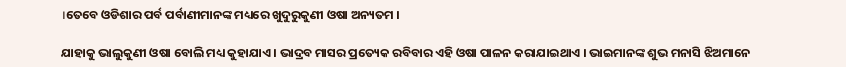।ତେବେ ଓଡିଶାର ପର୍ବ ପର୍ବାଣୀମାନଙ୍କ ମଧ୍ୟରେ ଖୁଦୁରୁକୁଣୀ ଓଷା ଅନ୍ୟତମ ।

ଯାହାକୁ ଭାଲୁକୁଣୀ ଓଷା ବୋଲି ମଧ୍ୟ କୁହାଯାଏ । ଭାଦ୍ରବ ମାସର ପ୍ରତ୍ୟେକ ରବିବାର ଏହି ଓଷା ପାଳନ କରାଯାଇଥାଏ । ଭାଇମାନଙ୍କ ଶୁଭ ମନାସି ଝିଅମାନେ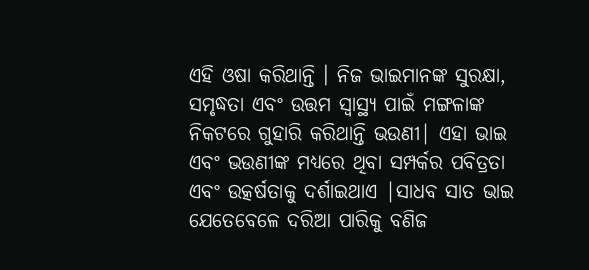ଏହି ଓଷା କରିଥାନ୍ତି । ନିଜ ଭାଇମାନଙ୍କ ସୁରକ୍ଷା, ସମୃଦ୍ଧତା ଏବଂ ଉତ୍ତମ ସ୍ୱାସ୍ଥ୍ୟ ପାଇଁ ମଙ୍ଗଳାଙ୍କ ନିକଟରେ ଗୁହାରି କରିଥାନ୍ତି ଭଉଣୀ| ଏହା ଭାଇ ଏବଂ ଭଉଣୀଙ୍କ ମଧ୍ୟରେ ଥିବା ସମ୍ପର୍କର ପବିତ୍ରତା ଏବଂ ଉତ୍କର୍ଷତାକୁ ଦର୍ଶାଇଥାଏ |ସାଧବ ସାତ ଭାଇ ଯେତେବେଳେ ଦରିଆ ପାରିକୁ ବଣିଜ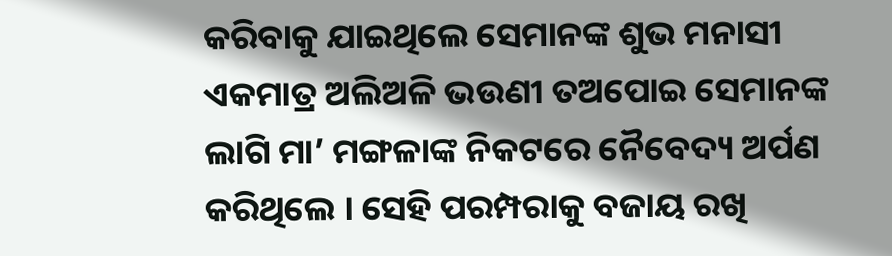କରିବାକୁ ଯାଇଥିଲେ ସେମାନଙ୍କ ଶୁଭ ମନାସୀ ଏକମାତ୍ର ଅଲିଅଳି ଭଉଣୀ ତଅପୋଇ ସେମାନଙ୍କ ଲାଗି ମା’ ମଙ୍ଗଳାଙ୍କ ନିକଟରେ ନୈବେଦ୍ୟ ଅର୍ପଣ କରିଥିଲେ । ସେହି ପରମ୍ପରାକୁ ବଜାୟ ରଖି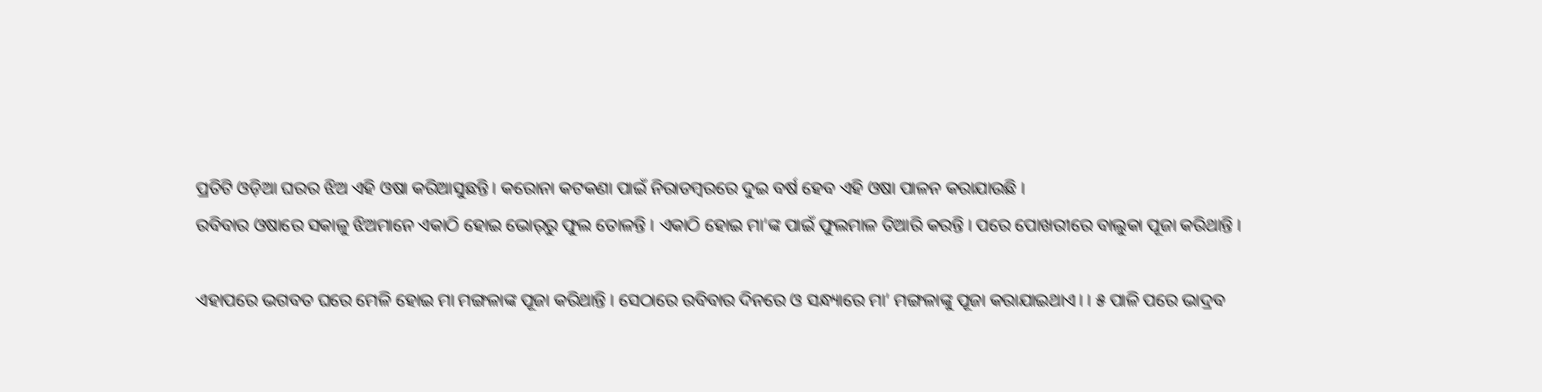ପ୍ରତିଟି ଓଡ଼ିଆ ଘରର ଝିଅ ଏହି ଓଷା କରିଆସୁଛନ୍ତି । କରୋନା କଟକଣା ପାଇଁ ନିରାଡମ୍ବରରେ ଦୁଇ ବର୍ଷ ହେବ ଏହି ଓଷା ପାଳନ କରାଯାଉଛି ।
ରବିବାର ଓଷାରେ ସକାଳୁ ଝିଅମାନେ ଏକାଠି ହୋଇ ଭୋର୍‌ରୁ ଫୁଲ ତୋଳନ୍ତି । ଏକାଠି ହୋଇ ମା’ଙ୍କ ପାଇଁ ଫୁଲମାଳ ତିଆରି କରନ୍ତି । ପରେ ପୋଖରୀରେ ବାଲୁକା ପୂଜା କରିଥାନ୍ତି ।

ଏହାପରେ ଭଗବତ ଘରେ ମେଳି ହୋଇ ମା ମଙ୍ଗଳାଙ୍କ ପୂଜା କରିଥାନ୍ତି । ସେଠାରେ ରବିବାର ଦିନରେ ଓ ସନ୍ଧ୍ୟାରେ ମା’ ମଙ୍ଗଳାଙ୍କୁ ପୂଜା କରାଯାଇଥାଏ। । ୫ ପାଳି ପରେ ଭାଦ୍ରବ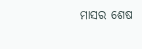ମାସର ଶେଷ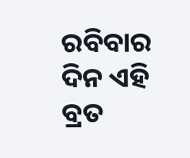ରବିବାର ଦିନ ଏହି ବ୍ରତ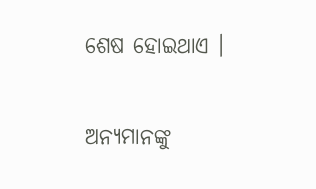ଶେଷ ହୋଇଥାଏ ।

ଅନ୍ୟମାନଙ୍କୁ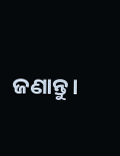ଜଣାନ୍ତୁ।